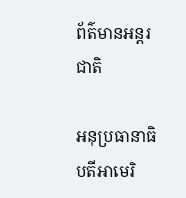ព័ត៌មានអន្តរជាតិ

អនុប្រធានាធិបតីអាមេរិ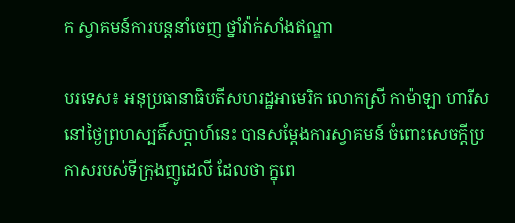ក ស្វាគមន៍ការបន្តនាំចេញ ថ្នាំវ៉ាក់សាំងឥណ្ឌា

បរទេស៖ អនុប្រធានាធិបតីសហរដ្ឋអាមេរិក លោកស្រី កាម៉ាឡា ហារីស នៅថ្ងៃព្រហស្បតិ៍សប្ដាហ៍នេះ បានសម្តែងការស្វាគមន៍ ចំពោះសេចក្តីប្រកាសរបស់ទីក្រុងញូដេលី ដែលថា ក្នុពេ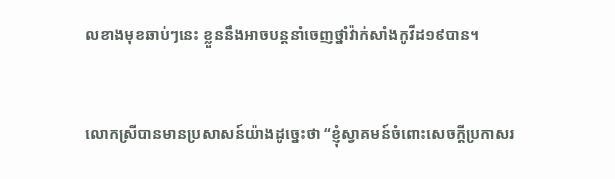លខាងមុខឆាប់ៗនេះ ខ្លួននឹងអាចបន្តនាំចេញថ្នាំវ៉ាក់សាំងកូវីដ១៩បាន។


លោកស្រីបានមានប្រសាសន៍យ៉ាងដូច្នេះថា “ខ្ញុំស្វាគមន៍ចំពោះសេចក្តីប្រកាសរ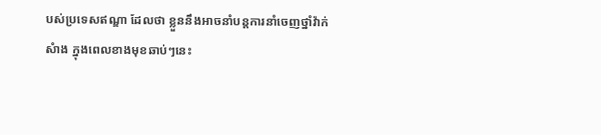បស់ប្រទេសឥណ្ឌា ដែលថា ខ្លួននឹងអាចនាំបន្តការនាំចេញថ្នាំវ៉ាក់សំាង ក្នុងពេលខាងមុខឆាប់ៗនេះ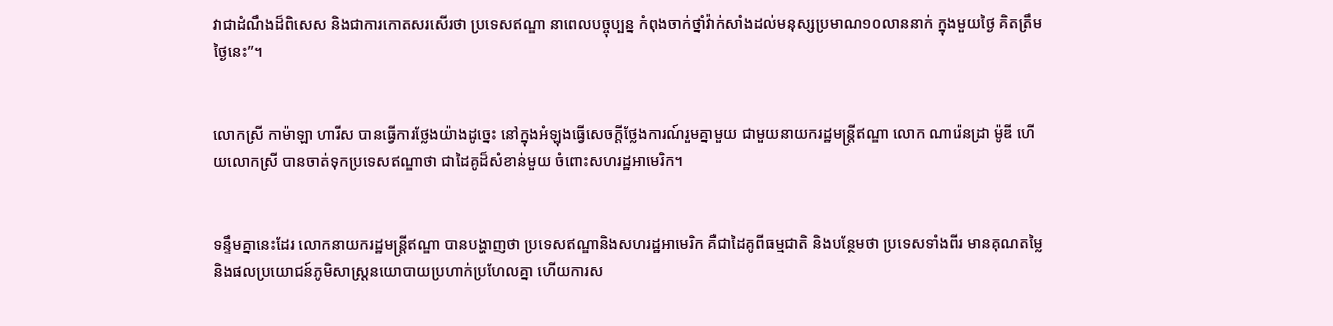វាជាដំណឹងដ៏ពិសេស និងជាការកោតសរសើរថា ប្រទេសឥណ្ឌា នាពេលបច្ចុប្បន្ន កំពុងចាក់ថ្នាំវ៉ាក់សាំងដល់មនុស្សប្រមាណ១០លាននាក់ ក្នុងមួយថ្ងៃ គិតត្រឹមថ្ងៃនេះ”។


លោកស្រី កាម៉ាឡា ហារីស បានធ្វើការថ្លែងយ៉ាងដូច្នេះ នៅក្នុងអំឡុងធ្វើសេចក្តីថ្លែងការណ៍រួមគ្នាមួយ ជាមួយនាយករដ្ឋមន្ត្រីឥណ្ឌា លោក ណារ៉េនដ្រា ម៉ូឌី ហើយលោកស្រី បានចាត់ទុកប្រទេសឥណ្ឌាថា ជាដៃគូដ៏សំខាន់មួយ ចំពោះសហរដ្ឋអាមេរិក។


ទន្ទឹមគ្នានេះដែរ លោកនាយករដ្ឋមន្ត្រីឥណ្ឌា បានបង្ហាញថា ប្រទេសឥណ្ឌានិងសហរដ្ឋអាមេរិក គឺជាដៃគូពីធម្មជាតិ និងបន្ថែមថា ប្រទេសទាំងពីរ មានគុណតម្លៃ និងផលប្រយោជន៍ភូមិសាស្ត្រនយោបាយប្រហាក់ប្រហែលគ្នា ហើយការស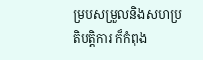ម្របសម្រួលនិងសហប្រតិបត្តិការ ក៏កំពុង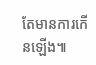តែមានការកើនឡើង៕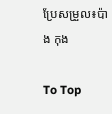ប្រែសម្រួល៖ប៉ាង កុង

To Top